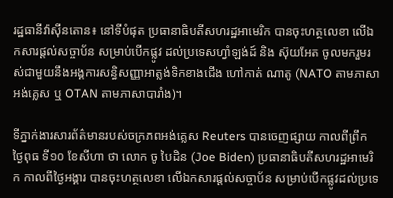រដ្ឋធានីវ៉ាស៊ីនតោន៖ នៅទីបំផុត ប្រធានាធិបតីសហរដ្ឋអាមេរិក បានចុះហត្ថលេខា លើឯកសារផ្ដល់សច្ចាប័ន សម្រាប់បើកផ្លូវ ដល់ប្រទេសហ្វាំឡង់ដ៍ និង ស៊ុយអែត ចូលមករួមរស់ជាមួយនឹងអង្គការសន្ធិសញ្ញាអាត្លង់ទិកខាងជើង ហៅកាត់ ណាតូ (NATO តាមភាសាអង់គ្លេស ឬ OTAN តាមភាសាបារាំង)។

ទីភ្នាក់ងារសារព័ត៌មានរបស់ចក្រភពអង់គ្លេស Reuters បានចេញផ្សាយ កាលពីព្រឹក ថ្ងៃពុធ ទី១០ ខែសីហា ថា លោក ចូ បៃដិន (Joe Biden) ប្រធានាធិបតីសហរដ្ឋអាមេរិក កាលពីថ្ងៃអង្គារ បានចុះហត្ថលេខា លើឯកសារផ្ដល់សច្ចាប័ន សម្រាប់បើកផ្លូវដល់ប្រទេ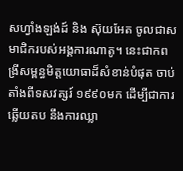សហ្វាំងឡង់ដ៍ និង ស៊ុយអែត ចូលជាសមាជិករបស់អង្គការណាតូ។ នេះជាកពង្រីសម្ពន្ធមិត្តយោធាដ៏សំខាន់បំផុត ចាប់តាំងពីទសវត្សរ៍ ១៩៩០មក ដើម្បីជាការឆ្លើយតប នឹងការឈ្លា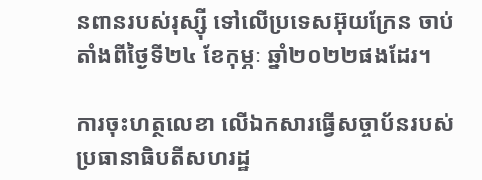នពានរបស់រុស្ស៊ី ទៅលើប្រទេសអ៊ុយក្រែន ចាប់តាំងពីថ្ងៃទី២៤ ខែកុម្ភៈ ឆ្នាំ២០២២ផងដែរ។

ការចុះហត្ថលេខា លើឯកសារធ្វើសច្ចាប័នរបស់ប្រធានាធិបតីសហរដ្ឋ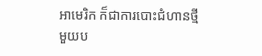អាមេរិក ក៏ជាការបោះជំហានថ្មីមួយប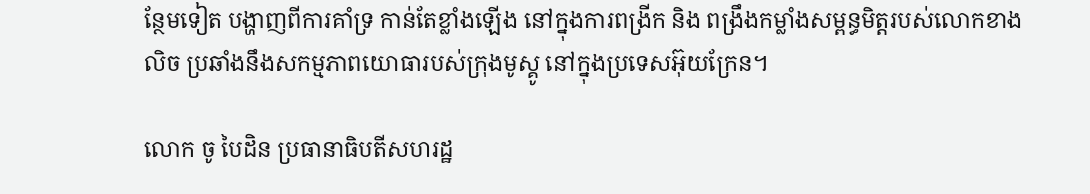ន្ថែមទៀត បង្ហាញពីការគាំទ្រ កាន់តែខ្លាំងឡើង នៅក្នុងការពង្រីក និង ពង្រឹងកម្លាំងសម្ពន្ធមិត្តរបស់លោកខាងលិច ប្រឆាំងនឹងសកម្មភាពយោធារបស់ក្រុងមូស្គូ នៅក្នុងប្រទេសអ៊ុយក្រែន។

លោក ចូ បៃដិន ប្រធានាធិបតីសហរដ្ឋ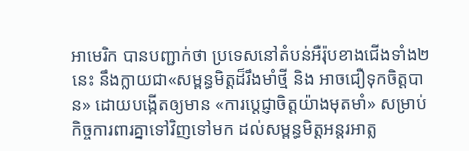អាមេរិក បានបញ្ជាក់ថា ប្រទេសនៅតំបន់អឺរ៉ុបខាងជើងទាំង២នេះ នឹងក្លាយជា«សម្ពន្ធមិត្តដ៏រឹងមាំថ្មី និង អាចជឿទុកចិត្តបាន» ដោយបង្កើតឲ្យមាន «ការប្តេជ្ញាចិត្តយ៉ាងមុតមាំ» សម្រាប់កិច្ចការពារគ្នាទៅវិញទៅមក ដល់សម្ពន្ធមិត្តអន្តរអាត្ល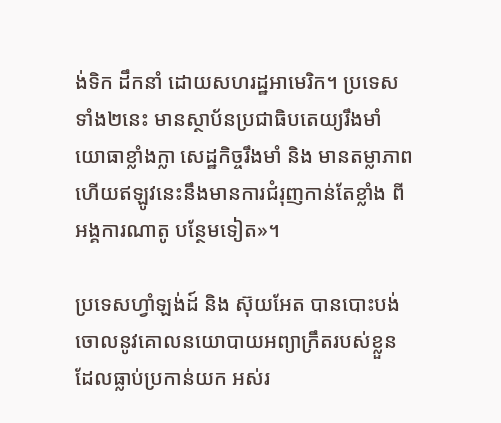ង់ទិក ដឹកនាំ ដោយសហរដ្ឋអាមេរិក។ ប្រទេសទាំង២នេះ មានស្ថាប័នប្រជាធិបតេយ្យរឹងមាំ យោធាខ្លាំងក្លា សេដ្ឋកិច្ចរឹងមាំ និង មានតម្លាភាព ហើយឥឡូវនេះនឹងមានការជំរុញកាន់តែខ្លាំង ពីអង្គការណាតូ បន្ថែមទៀត»។

ប្រទេសហ្វាំឡង់ដ៍ និង ស៊ុយអែត បានបោះបង់ចោលនូវគោលនយោបាយអព្យាក្រឹតរបស់ខ្លួន ដែលធ្លាប់ប្រកាន់យក អស់រ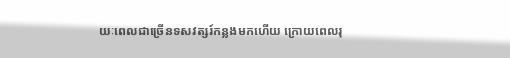យៈពេលជាច្រើនទសវត្សរ៍កន្លងមកហើយ ក្រោយពេលរុ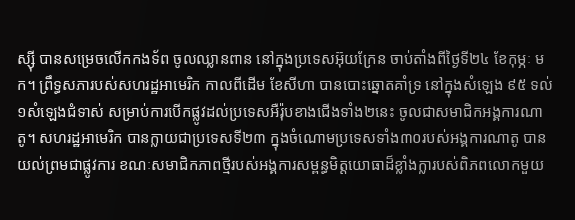ស្ស៊ី បានសម្រេចលើកកងទ័ព ចូលឈ្លានពាន នៅក្នុងប្រទេសអ៊ុយក្រែន ចាប់តាំងពីថ្ងៃទី២៤ ខែកុម្ភៈ មក។ ព្រឹទ្ធសភារបស់សហរដ្ឋអាមេរិក កាលពីដើម ខែសីហា បានបោះឆ្នោតគាំទ្រ នៅក្នុងសំឡេង ៩៥ ទល់ ១សំឡេងជំទាស់ សម្រាប់ការបើកផ្លូវដល់ប្រទេសអឺរ៉ុបខាងជើងទាំង២នេះ ចូលជាសមាជិកអង្គការណាតូ។ សហរដ្ឋអាមេរិក បានក្លាយជាប្រទេសទី២៣ ក្នុងចំណោមប្រទេសទាំង៣០របស់អង្គការណាតូ បានយល់ព្រមជាផ្លូវការ ខណៈសមាជិកភាពថ្មីរបស់អង្គការសម្ពន្ធមិត្តយោធាដ៏ខ្លាំងក្លារបស់ពិភពលោកមួយ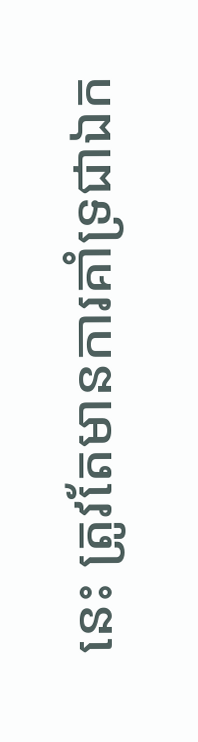នេះ ត្រូវតែមានការគាំទ្រជាឯក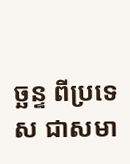ច្ឆន្ទ ពីប្រទេស ជាសមា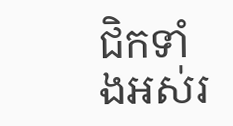ជិកទាំងអស់រ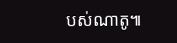បស់ណាតូ៕